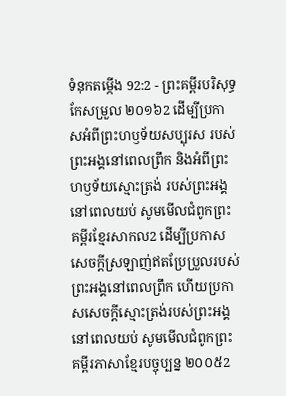ទំនុកតម្កើង 92:2 - ព្រះគម្ពីរបរិសុទ្ធកែសម្រួល ២០១៦2 ដើម្បីប្រកាសអំពីព្រះហឫទ័យសប្បុរស របស់ព្រះអង្គនៅពេលព្រឹក និងអំពីព្រះហឫទ័យស្មោះត្រង់ របស់ព្រះអង្គនៅពេលយប់ សូមមើលជំពូកព្រះគម្ពីរខ្មែរសាកល2 ដើម្បីប្រកាសសេចក្ដីស្រឡាញ់ឥតប្រែប្រួលរបស់ព្រះអង្គនៅពេលព្រឹក ហើយប្រកាសសេចក្ដីស្មោះត្រង់របស់ព្រះអង្គនៅពេលយប់ សូមមើលជំពូកព្រះគម្ពីរភាសាខ្មែរបច្ចុប្បន្ន ២០០៥2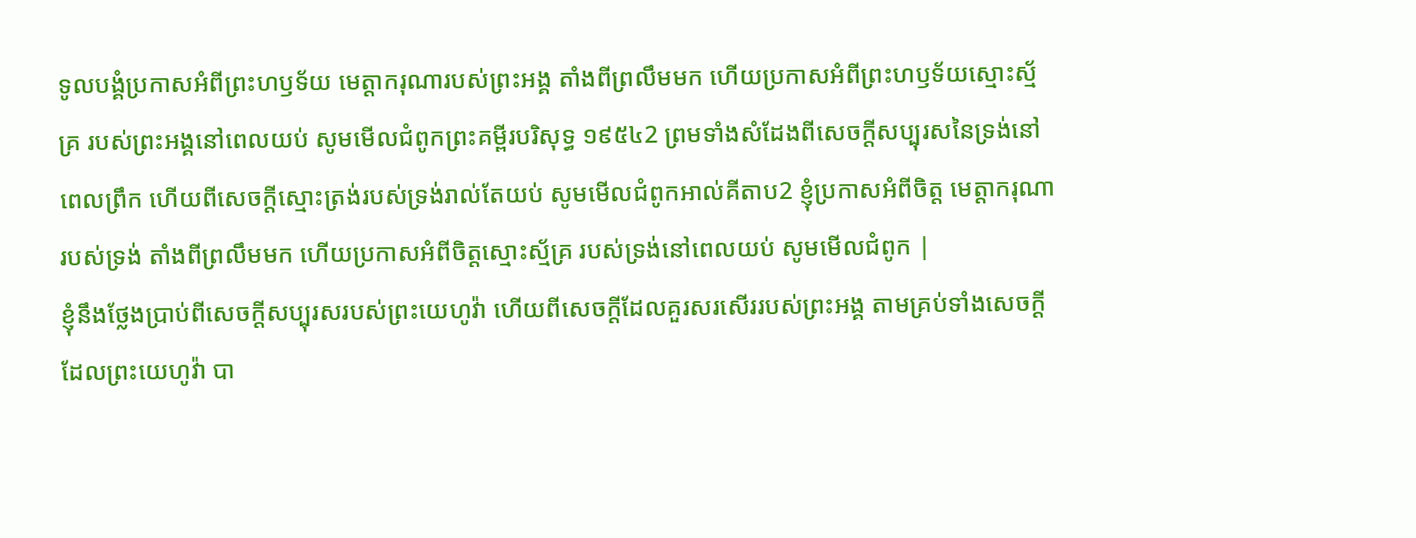ទូលបង្គំប្រកាសអំពីព្រះហឫទ័យ មេត្តាករុណារបស់ព្រះអង្គ តាំងពីព្រលឹមមក ហើយប្រកាសអំពីព្រះហឫទ័យស្មោះស្ម័គ្រ របស់ព្រះអង្គនៅពេលយប់ សូមមើលជំពូកព្រះគម្ពីរបរិសុទ្ធ ១៩៥៤2 ព្រមទាំងសំដែងពីសេចក្ដីសប្បុរសនៃទ្រង់នៅពេលព្រឹក ហើយពីសេចក្ដីស្មោះត្រង់របស់ទ្រង់រាល់តែយប់ សូមមើលជំពូកអាល់គីតាប2 ខ្ញុំប្រកាសអំពីចិត្ត មេត្តាករុណារបស់ទ្រង់ តាំងពីព្រលឹមមក ហើយប្រកាសអំពីចិត្តស្មោះស្ម័គ្រ របស់ទ្រង់នៅពេលយប់ សូមមើលជំពូក |
ខ្ញុំនឹងថ្លែងប្រាប់ពីសេចក្ដីសប្បុរសរបស់ព្រះយេហូវ៉ា ហើយពីសេចក្ដីដែលគួរសរសើររបស់ព្រះអង្គ តាមគ្រប់ទាំងសេចក្ដីដែលព្រះយេហូវ៉ា បា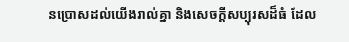នប្រោសដល់យើងរាល់គ្នា និងសេចក្ដីសប្បុរសដ៏ធំ ដែល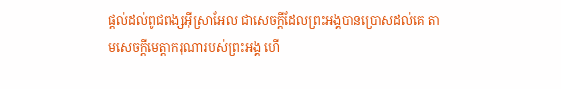ផ្តល់ដល់ពូជពង្សអ៊ីស្រាអែល ជាសេចក្ដីដែលព្រះអង្គបានប្រោសដល់គេ តាមសេចក្ដីមេត្តាករុណារបស់ព្រះអង្គ ហើ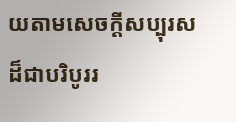យតាមសេចក្ដីសប្បុរសដ៏ជាបរិបូររ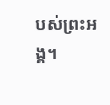បស់ព្រះអង្គ។